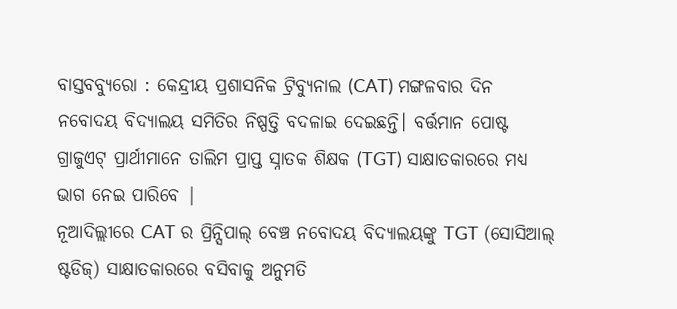ବାସ୍ତବବ୍ୟୁରୋ : କେନ୍ଦ୍ରୀୟ ପ୍ରଶାସନିକ ଟ୍ରିବ୍ୟୁନାଲ (CAT) ମଙ୍ଗଳବାର ଦିନ ନବୋଦୟ ବିଦ୍ୟାଲୟ ସମିତିର ନିଷ୍ପତ୍ତି ବଦଳାଇ ଦେଇଛନ୍ତି। ବର୍ତ୍ତମାନ ପୋଷ୍ଟ ଗ୍ରାଜୁଏଟ୍ ପ୍ରାର୍ଥୀମାନେ ତାଲିମ ପ୍ରାପ୍ତ ସ୍ନାତକ ଶିକ୍ଷକ (TGT) ସାକ୍ଷାତକାରରେ ମଧ୍ୟ ଭାଗ ନେଇ ପାରିବେ |
ନୂଆଦିଲ୍ଲୀରେ CAT ର ପ୍ରିନ୍ସିପାଲ୍ ବେଞ୍ଚ ନବୋଦୟ ବିଦ୍ୟାଲୟଙ୍କୁ TGT (ସୋସିଆଲ୍ ଷ୍ଟଡିଜ୍) ସାକ୍ଷାତକାରରେ ବସିବାକୁ ଅନୁମତି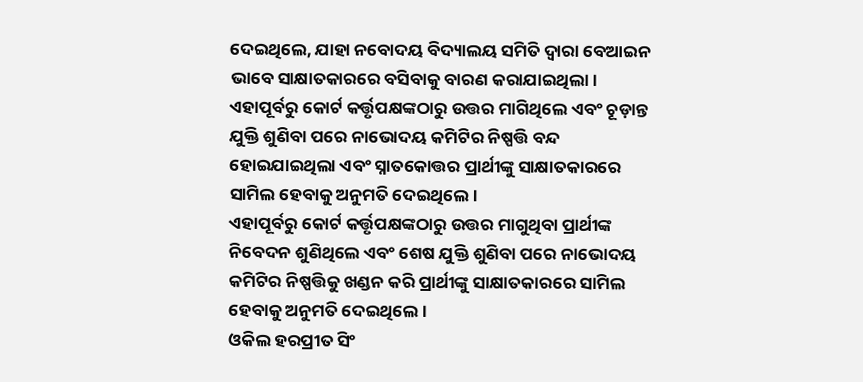ଦେଇଥିଲେ, ଯାହା ନବୋଦୟ ବିଦ୍ୟାଲୟ ସମିତି ଦ୍ୱାରା ବେଆଇନ ଭାବେ ସାକ୍ଷାତକାରରେ ବସିବାକୁ ବାରଣ କରାଯାଇଥିଲା।
ଏହାପୂର୍ବରୁ କୋର୍ଟ କର୍ତ୍ତୃପକ୍ଷଙ୍କଠାରୁ ଉତ୍ତର ମାଗିଥିଲେ ଏବଂ ଚୂଡ଼ାନ୍ତ ଯୁକ୍ତି ଶୁଣିବା ପରେ ନାଭୋଦୟ କମିଟିର ନିଷ୍ପତ୍ତି ବନ୍ଦ ହୋଇଯାଇଥିଲା ଏବଂ ସ୍ନାତକୋତ୍ତର ପ୍ରାର୍ଥୀଙ୍କୁ ସାକ୍ଷାତକାରରେ ସାମିଲ ହେବାକୁ ଅନୁମତି ଦେଇଥିଲେ।
ଏହାପୂର୍ବରୁ କୋର୍ଟ କର୍ତ୍ତୃପକ୍ଷଙ୍କଠାରୁ ଉତ୍ତର ମାଗୁଥିବା ପ୍ରାର୍ଥୀଙ୍କ ନିବେଦନ ଶୁଣିଥିଲେ ଏବଂ ଶେଷ ଯୁକ୍ତି ଶୁଣିବା ପରେ ନାଭୋଦୟ କମିଟିର ନିଷ୍ପତ୍ତିକୁ ଖଣ୍ଡନ କରି ପ୍ରାର୍ଥୀଙ୍କୁ ସାକ୍ଷାତକାରରେ ସାମିଲ ହେବାକୁ ଅନୁମତି ଦେଇଥିଲେ।
ଓକିଲ ହରପ୍ରୀତ ସିଂ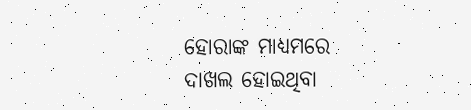ହୋରାଙ୍କ ମାଧ୍ୟମରେ ଦାଖଲ ହୋଇଥିବା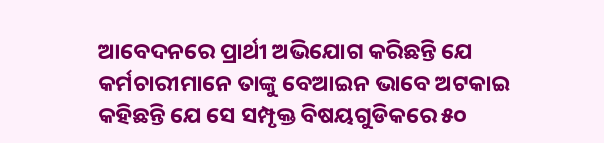ଆବେଦନରେ ପ୍ରାର୍ଥୀ ଅଭିଯୋଗ କରିଛନ୍ତି ଯେ କର୍ମଚାରୀମାନେ ତାଙ୍କୁ ବେଆଇନ ଭାବେ ଅଟକାଇ କହିଛନ୍ତି ଯେ ସେ ସମ୍ପୃକ୍ତ ବିଷୟଗୁଡିକରେ ୫୦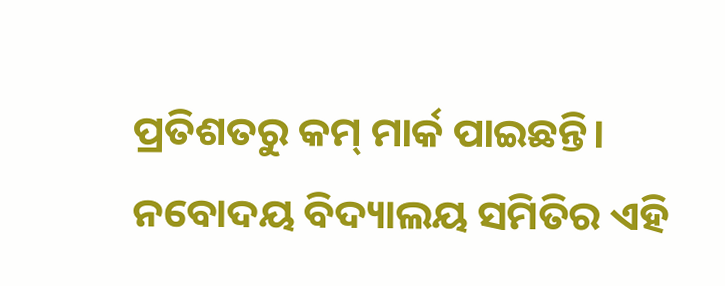ପ୍ରତିଶତରୁ କମ୍ ମାର୍କ ପାଇଛନ୍ତି। ନବୋଦୟ ବିଦ୍ୟାଲୟ ସମିତିର ଏହି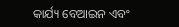କାର୍ଯ୍ୟ ବେଆଇନ ଏବଂ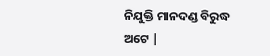ନିଯୁକ୍ତି ମାନଦଣ୍ଡ ବିରୁଦ୍ଧ ଅଟେ |